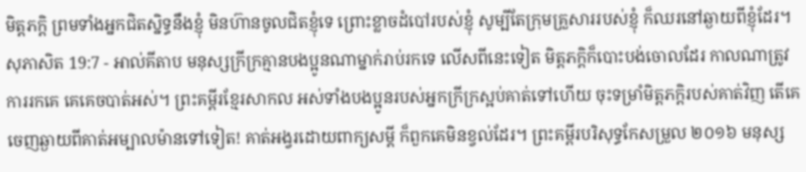មិត្តភក្ដិ ព្រមទាំងអ្នកជិតស្និទ្ធនឹងខ្ញុំ មិនហ៊ានចូលជិតខ្ញុំទេ ព្រោះខ្លាចដំបៅរបស់ខ្ញុំ សូម្បីតែក្រុមគ្រួសាររបស់ខ្ញុំ ក៏ឈរនៅឆ្ងាយពីខ្ញុំដែរ។
សុភាសិត 19:7 - អាល់គីតាប មនុស្សក្រីក្រគ្មានបងប្អូនណាម្នាក់រាប់រកទេ លើសពីនេះទៀត មិត្តភក្ដិក៏បោះបង់ចោលដែរ កាលណាត្រូវការរកគេ គេគេចបាត់អស់។ ព្រះគម្ពីរខ្មែរសាកល អស់ទាំងបងប្អូនរបស់អ្នកក្រីក្រស្អប់គាត់ទៅហើយ ចុះទម្រាំមិត្តភក្ដិរបស់គាត់វិញ តើគេចេញឆ្ងាយពីគាត់អម្បាលម៉ានទៅទៀត! គាត់អង្វរដោយពាក្យសម្ដី ក៏ពួកគេមិនខ្វល់ដែរ។ ព្រះគម្ពីរបរិសុទ្ធកែសម្រួល ២០១៦ មនុស្ស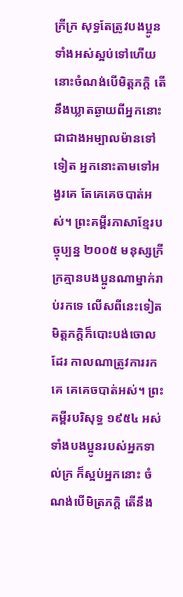ក្រីក្រ សុទ្ធតែត្រូវបងប្អូនទាំងអស់ស្អប់ទៅហើយ នោះចំណង់បើមិត្តភក្តិ តើនឹងឃ្លាតឆ្ងាយពីអ្នកនោះ ជាជាងអម្បាលម៉ានទៅទៀត អ្នកនោះតាមទៅអង្វរគេ តែគេគេចបាត់អស់។ ព្រះគម្ពីរភាសាខ្មែរបច្ចុប្បន្ន ២០០៥ មនុស្សក្រីក្រគ្មានបងប្អូនណាម្នាក់រាប់រកទេ លើសពីនេះទៀត មិត្តភក្ដិក៏បោះបង់ចោលដែរ កាលណាត្រូវការរកគេ គេគេចបាត់អស់។ ព្រះគម្ពីរបរិសុទ្ធ ១៩៥៤ អស់ទាំងបងប្អូនរបស់អ្នកទាល់ក្រ ក៏ស្អប់អ្នកនោះ ចំណង់បើមិត្រភក្តិ តើនឹង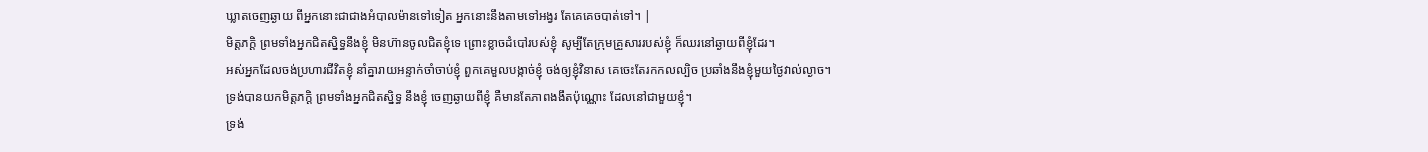ឃ្លាតចេញឆ្ងាយ ពីអ្នកនោះជាជាងអំបាលម៉ានទៅទៀត អ្នកនោះនឹងតាមទៅអង្វរ តែគេគេចបាត់ទៅ។ |
មិត្តភក្ដិ ព្រមទាំងអ្នកជិតស្និទ្ធនឹងខ្ញុំ មិនហ៊ានចូលជិតខ្ញុំទេ ព្រោះខ្លាចដំបៅរបស់ខ្ញុំ សូម្បីតែក្រុមគ្រួសាររបស់ខ្ញុំ ក៏ឈរនៅឆ្ងាយពីខ្ញុំដែរ។
អស់អ្នកដែលចង់ប្រហារជីវិតខ្ញុំ នាំគ្នារាយអន្ទាក់ចាំចាប់ខ្ញុំ ពួកគេមួលបង្កាច់ខ្ញុំ ចង់ឲ្យខ្ញុំវិនាស គេចេះតែរកកលល្បិច ប្រឆាំងនឹងខ្ញុំមួយថ្ងៃវាល់ល្ងាច។
ទ្រង់បានយកមិត្តភក្ដិ ព្រមទាំងអ្នកជិតស្និទ្ធ នឹងខ្ញុំ ចេញឆ្ងាយពីខ្ញុំ គឺមានតែភាពងងឹតប៉ុណ្ណោះ ដែលនៅជាមួយខ្ញុំ។
ទ្រង់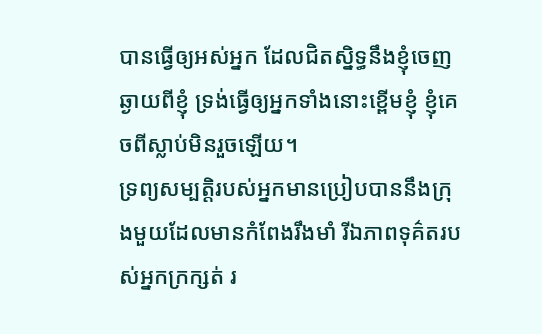បានធ្វើឲ្យអស់អ្នក ដែលជិតស្និទ្ធនឹងខ្ញុំចេញឆ្ងាយពីខ្ញុំ ទ្រង់ធ្វើឲ្យអ្នកទាំងនោះខ្ពើមខ្ញុំ ខ្ញុំគេចពីស្លាប់មិនរួចឡើយ។
ទ្រព្យសម្បត្តិរបស់អ្នកមានប្រៀបបាននឹងក្រុងមួយដែលមានកំពែងរឹងមាំ រីឯភាពទុគ៌តរបស់អ្នកក្រក្សត់ រ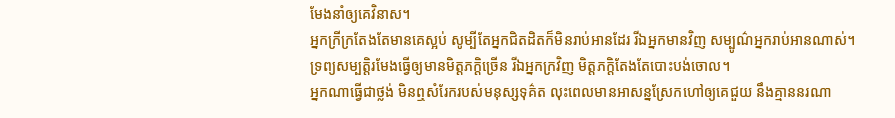មែងនាំឲ្យគេវិនាស។
អ្នកក្រីក្រតែងតែមានគេស្អប់ សូម្បីតែអ្នកជិតដិតក៏មិនរាប់អានដែរ រីឯអ្នកមានវិញ សម្បូណ៌អ្នករាប់អានណាស់។
ទ្រព្យសម្បត្តិរមែងធ្វើឲ្យមានមិត្តភក្ដិច្រើន រីឯអ្នកក្រវិញ មិត្តភក្ដិតែងតែបោះបង់ចោល។
អ្នកណាធ្វើជាថ្លង់ មិនឮសំរែករបស់មនុស្សទុគ៌ត លុះពេលមានអាសន្នស្រែកហៅឲ្យគេជួយ នឹងគ្មាននរណា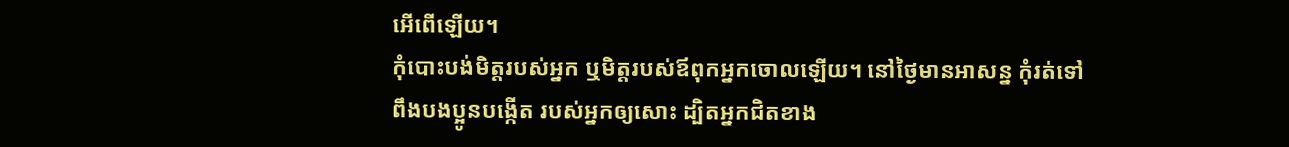អើពើឡើយ។
កុំបោះបង់មិត្តរបស់អ្នក ឬមិត្តរបស់ឪពុកអ្នកចោលឡើយ។ នៅថ្ងៃមានអាសន្ន កុំរត់ទៅពឹងបងប្អូនបង្កើត របស់អ្នកឲ្យសោះ ដ្បិតអ្នកជិតខាង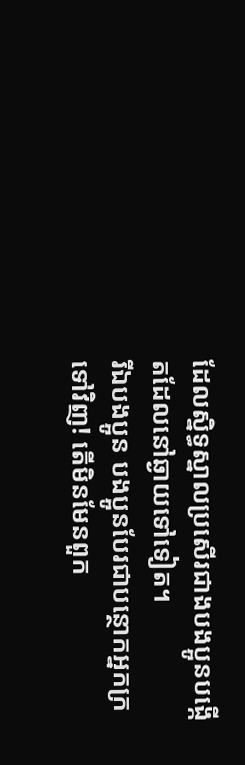ដែលស្និទ្ធស្នាលប្រសើរជាងបងប្អូនបង្កើតដែលនៅឆ្ងាយទៅទៀត។
រីឯបងប្អូន បងប្អូនបែរជាបន្ថោកអ្នកក្រទៅវិញ! តើមិនមែនពួក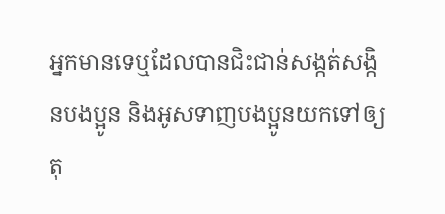អ្នកមានទេឬដែលបានជិះជាន់សង្កត់សង្កិនបងប្អូន និងអូសទាញបងប្អូនយកទៅឲ្យតុ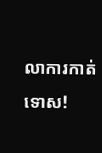លាការកាត់ទោស!